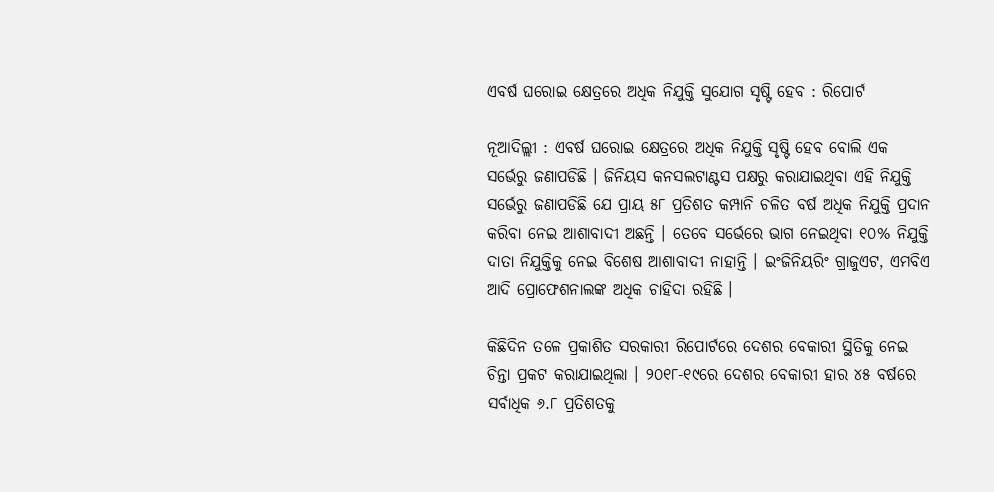ଏବର୍ଷ ଘରୋଇ କ୍ଷେତ୍ରରେ ଅଧିକ ନିଯୁକ୍ତି ସୁଯୋଗ ସୃଷ୍ଟି ହେବ : ରିପୋର୍ଟ

ନୂଆଦିଲ୍ଲୀ : ଏବର୍ଷ ଘରୋଇ କ୍ଷେତ୍ରରେ ଅଧିକ ନିଯୁକ୍ତି ସୃଷ୍ଟି ହେବ ବୋଲି ଏକ ସର୍ଭେରୁ ଜଣାପଡିଛି । ଜିନିୟସ କନସଲଟାଣ୍ଟସ ପକ୍ଷରୁ କରାଯାଇଥିବା ଏହି ନିଯୁକ୍ତି ସର୍ଭେରୁ ଜଣାପଡିଛି ଯେ ପ୍ରାୟ ୫୮ ପ୍ରତିଶତ କମ୍ପାନି ଚଳିତ ବର୍ଷ ଅଧିକ ନିଯୁକ୍ତି ପ୍ରଦାନ କରିବା ନେଇ ଆଶାବାଦୀ ଅଛନ୍ତି । ତେବେ ସର୍ଭେରେ ଭାଗ ନେଇଥିବା ୧୦% ନିଯୁକ୍ତି ଦାତା ନିଯୁକ୍ତିକୁ ନେଇ ବିଶେଷ ଆଶାବାଦୀ ନାହାନ୍ତି । ଇଂଜିନିୟରିଂ ଗ୍ରାଜୁଏଟ, ଏମବିଏ ଆଦି ପ୍ରୋଫେଶନାଲଙ୍କ ଅଧିକ ଚାହିଦା ରହିଛି ।

କିଛିଦିନ ତଳେ ପ୍ରକାଶିତ ସରକାରୀ ରିପୋର୍ଟରେ ଦେଶର ବେକାରୀ ସ୍ଥିତିକୁ ନେଇ ଚିନ୍ତା ପ୍ରକଟ କରାଯାଇଥିଲା । ୨୦୧୮-୧୯ରେ ଦେଶର ବେକାରୀ ହାର ୪୫ ବର୍ଷରେ ସର୍ବାଧିକ ୬.୮ ପ୍ରତିଶତକୁ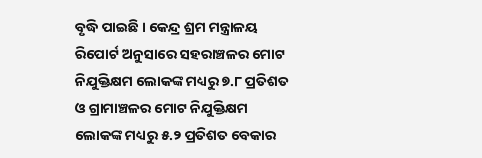ବୃଦ୍ଧି ପାଇଛି । କେନ୍ଦ୍ର ଶ୍ରମ ମନ୍ତ୍ରାଳୟ ରିପୋର୍ଟ ଅନୁସାରେ ସହରାଞ୍ଚଳର ମୋଟ ନିଯୁକ୍ତିକ୍ଷମ ଲୋକଙ୍କ ମଧ୍ୟରୁ ୭.୮ ପ୍ରତିଶତ ଓ ଗ୍ରାମାଞ୍ଚଳର ମୋଟ ନିଯୁକ୍ତିକ୍ଷମ ଲୋକଙ୍କ ମଧ୍ୟରୁ ୫.୨ ପ୍ରତିଶତ ବେକାର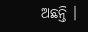ଅଛନ୍ତି ।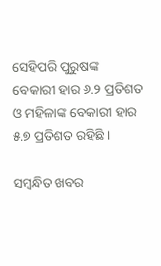ସେହିପରି ପୁରୁଷଙ୍କ ବେକାରୀ ହାର ୬.୨ ପ୍ରତିଶତ ଓ ମହିଳାଙ୍କ ବେକାରୀ ହାର ୫.୭ ପ୍ରତିଶତ ରହିଛି ।

ସମ୍ବନ୍ଧିତ ଖବର